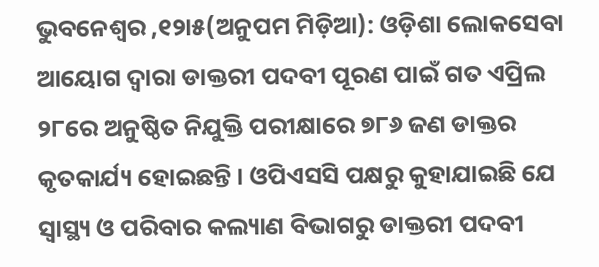ଭୁବନେଶ୍ୱର ,୧୨ା୫(ଅନୁପମ ମିଡ଼ିଆ): ଓଡ଼ିଶା ଲୋକସେବା ଆୟୋଗ ଦ୍ୱାରା ଡାକ୍ତରୀ ପଦବୀ ପୂରଣ ପାଇଁ ଗତ ଏପ୍ରିଲ ୨୮ରେ ଅନୁଷ୍ଠିତ ନିଯୁକ୍ତି ପରୀକ୍ଷାରେ ୭୮୬ ଜଣ ଡାକ୍ତର କୃତକାର୍ଯ୍ୟ ହୋଇଛନ୍ତି । ଓପିଏସସି ପକ୍ଷରୁ କୁହାଯାଇଛି ଯେ ସ୍ୱାସ୍ଥ୍ୟ ଓ ପରିବାର କଲ୍ୟାଣ ବିଭାଗରୁ ଡାକ୍ତରୀ ପଦବୀ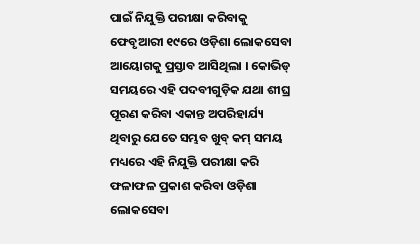ପାଇଁ ନିଯୁକ୍ତି ପରୀକ୍ଷା କରିବାକୁ ଫେବୃଆରୀ ୧୯ରେ ଓଡ଼ିଶା ଲୋକସେବା ଆୟୋଗକୁ ପ୍ରସ୍ତାବ ଆସିଥିଲା । କୋଭିଡ୍ ସମୟରେ ଏହି ପଦବୀଗୁଡ଼ିକ ଯଥା ଶୀଘ୍ର ପୂରଣ କରିବା ଏକାନ୍ତ ଅପରିହାର୍ଯ୍ୟ ଥିବାରୁ ଯେତେ ସମ୍ଭବ ଖୁବ୍ କମ୍ ସମୟ ମଧ୍ୟରେ ଏହି ନିଯୁକ୍ତି ପରୀକ୍ଷା କରି ଫଳାଫଳ ପ୍ରକାଶ କରିବା ଓଡ଼ିଶା ଲୋକସେବା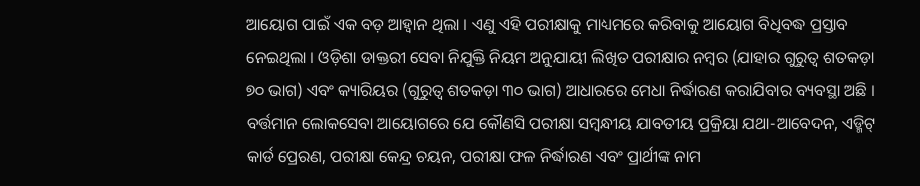ଆୟୋଗ ପାଇଁ ଏକ ବଡ଼ ଆହ୍ୱାନ ଥିଲା । ଏଣୁ ଏହି ପରୀକ୍ଷାକୁ ମାଧ୍ୟମରେ କରିବାକୁ ଆୟୋଗ ବିଧିବଦ୍ଧ ପ୍ରସ୍ତାବ ନେଇଥିଲା । ଓଡ଼ିଶା ଡାକ୍ତରୀ ସେବା ନିଯୁକ୍ତି ନିୟମ ଅନୁଯାୟୀ ଲିଖିତ ପରୀକ୍ଷାର ନମ୍ବର (ଯାହାର ଗୁରୁତ୍ୱ ଶତକଡ଼ା ୭୦ ଭାଗ) ଏବଂ କ୍ୟାରିୟର (ଗୁରୁତ୍ୱ ଶତକଡ଼ା ୩୦ ଭାଗ) ଆଧାରରେ ମେଧା ନିର୍ଦ୍ଧାରଣ କରାଯିବାର ବ୍ୟବସ୍ଥା ଅଛି । ବର୍ତ୍ତମାନ ଲୋକସେବା ଆୟୋଗରେ ଯେ କୌଣସି ପରୀକ୍ଷା ସମ୍ବନ୍ଧୀୟ ଯାବତୀୟ ପ୍ରକ୍ରିୟା ଯଥା-ଆବେଦନ, ଏଡ୍ମିଟ୍ କାର୍ଡ ପ୍ରେରଣ, ପରୀକ୍ଷା କେନ୍ଦ୍ର ଚୟନ, ପରୀକ୍ଷା ଫଳ ନିର୍ଦ୍ଧାରଣ ଏବଂ ପ୍ରାର୍ଥୀଙ୍କ ନାମ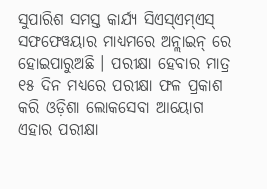ସୁପାରିଶ ସମସ୍ତ କାର୍ଯ୍ୟ ସିଏସ୍ଏମ୍ଏସ୍ ସଫଫେୱୟାର ମାଧ୍ୟମରେ ଅନ୍ଲାଇନ୍ ରେ ହୋଇପାରୁଅଛି । ପରୀକ୍ଷା ହେବାର ମାତ୍ର ୧୫ ଦିନ ମଧ୍ୟରେ ପରୀକ୍ଷା ଫଳ ପ୍ରକାଶ କରି ଓଡ଼ିଶା ଲୋକସେବା ଆୟୋଗ ଏହାର ପରୀକ୍ଷା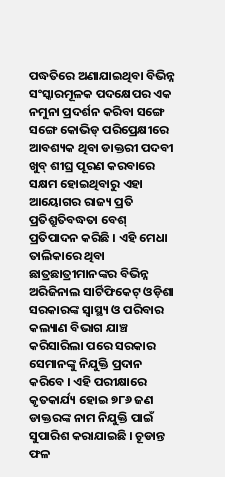ପଦ୍ଧତିରେ ଅଣାଯାଇଥିବା ବିଭିନ୍ନ ସଂସ୍କାରମୂଳକ ପଦକ୍ଷେପର ଏକ ନମୁନା ପ୍ରଦର୍ଶନ କରିବା ସଙ୍ଗେ ସଙ୍ଗେ କୋଭିଡ୍ ପରିପ୍ରେକ୍ଷୀରେ ଆବଶ୍ୟକ ଥିବା ଡାକ୍ତରୀ ପଦବୀ ଖୁବ୍ ଶୀଘ୍ର ପୂରଣ କରବାରେ ସକ୍ଷମ ହୋଇଥିବାରୁ ଏହା ଆୟୋଗର ରାଜ୍ୟ ପ୍ରତି ପ୍ରତିଶ୍ରୁତିବଦ୍ଧତା ବେଶ୍ ପ୍ରତିପାଦନ କରିଛି । ଏହି ମେଧା ତାଲିକାରେ ଥିବା ଛାତ୍ରଛାତ୍ରୀମାନଙ୍କର ବିଭିନ୍ନ ଅରିଜିନାଲ ସାର୍ଟିଫିକେଟ୍ ଓଡ଼ିଶା ସରକାରଙ୍କ ସ୍ୱାସ୍ଥ୍ୟ ଓ ପରିବାର କଲ୍ୟାଣ ବିଭାଗ ଯାଞ୍ଚ କରିସାରିଲା ପରେ ସରକାର ସେମାନଙ୍କୁ ନିଯୁକ୍ତି ପ୍ରଦାନ କରିବେ । ଏହି ପରୀକ୍ଷାରେ କୃତକାର୍ଯ୍ୟ ହୋଇ ୭୮୬ ଜଣ ଡାକ୍ତରଙ୍କ ନାମ ନିଯୁକ୍ତି ପାଇଁ ସୁପାରିଶ କରାଯାଇଛି । ଚୂଡାନ୍ତ ଫଳ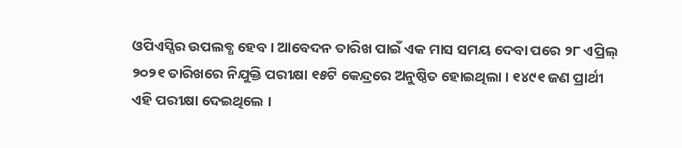ଓପିଏସ୍ସିର ଉପଲବ୍ଧ ହେବ । ଆବେଦନ ତାରିଖ ପାଇଁ ଏକ ମାସ ସମୟ ଦେବା ପରେ ୨୮ ଏପ୍ରିଲ୍ ୨୦୨୧ ତାରିଖରେ ନିଯୁକ୍ତି ପରୀକ୍ଷା ୧୫ଟି କେନ୍ଦ୍ରରେ ଅନୁଷ୍ଠିତ ହୋଇଥିଲା । ୧୪୯୧ ଜଣ ପ୍ରାର୍ଥୀ ଏହି ପରୀକ୍ଷା ଦେଇଥିଲେ ।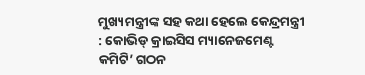ମୁଖ୍ୟମନ୍ତ୍ରୀଙ୍କ ସହ କଥା ହେଲେ କେନ୍ଦ୍ରମନ୍ତ୍ରୀ : କୋଭିଡ୍ କ୍ରାଇସିସ ମ୍ୟାନେଜମେଣ୍ଟ କମିଟି’ ଗଠନ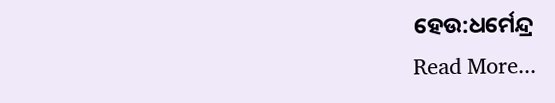ହେଉ:ଧର୍ମେନ୍ଦ୍ର
Read More...